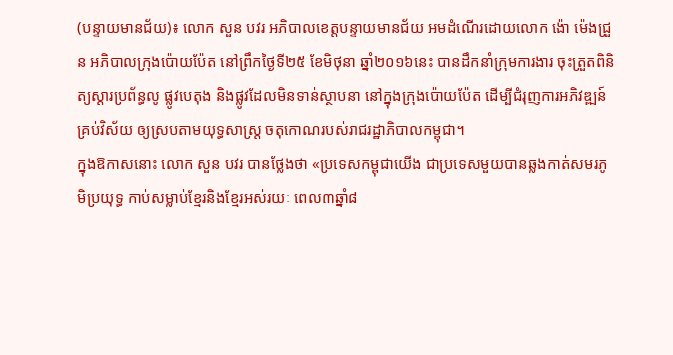(បន្ទាយមានជ័យ)៖ លោក សួន បវរ អភិបាលខេត្តបន្ទាយមានជ័យ អមដំណើរដោយលោក ង៉ោ ម៉េងជ្រួន អភិបាលក្រុងប៉ោយប៉ែត នៅព្រឹកថ្ងៃទី២៥ ខែមិថុនា ឆ្នាំ២០១៦នេះ បានដឹកនាំក្រុមការងារ ចុះត្រួតពិនិត្យស្ដារប្រព័ន្ធលូ ផ្លូវបេតុង និងផ្លូវដែលមិនទាន់ស្ថាបនា នៅក្នុងក្រុងប៉ោយប៉ែត ដើម្បីជំរុញការអភិវឌ្ឍន៍គ្រប់វិស័យ ឲ្យស្របតាមយុទ្ធសាស្រ្ដ ចតុកោណរបស់រាជរដ្ឋាភិបាលកម្ពុជា។
ក្នុងឱកាសនោះ លោក សួន បវរ បានថ្លែងថា «ប្រទេសកម្ពុជាយើង ជាប្រទេសមួយបានឆ្លងកាត់សមរភូមិប្រយុទ្ធ កាប់សម្លាប់ខ្មែរនិងខ្មែរអស់រយៈ ពេល៣ឆ្នាំ៨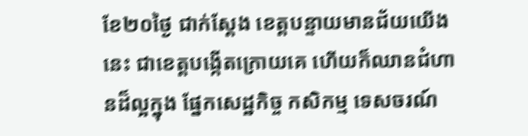ខែ២០ថ្ងៃ ជាក់ស្តែង ខេត្តបន្ទាយមានជ័យយើងនេះ ជាខេត្តបង្កើតក្រោយគេ ហើយក៏ឈានជំហានដ៏ល្អក្នុង ផ្នែកសេដ្ឋកិច្ច កសិកម្ម ទេសចរណ៍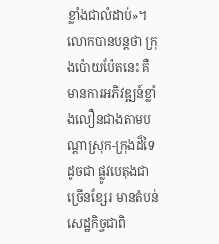ខ្លាំងជាលំដាប់»។
លោកបានបន្តថា ក្រុងប៉ោយប៉ែតនេះ គឺមានការអភិវឌ្ឍន៍ខ្លាំងលឿនជាងតាមបណ្តាស្រុក-ក្រុងដ៏ទៃ ដូចជា ផ្លូវបេតុងជាច្រើនខ្សែរ មានតំបន់សេដ្ឋកិច្ចជាពិ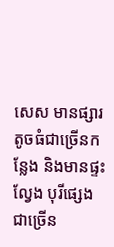សេស មានផ្សារតូចធំជាច្រើនកន្លែង និងមានផ្ទះល្វែង បុរីផ្សេងជាច្រើន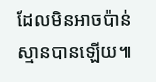ដែលមិនអាចប៉ាន់ស្មានបានឡើយ៕